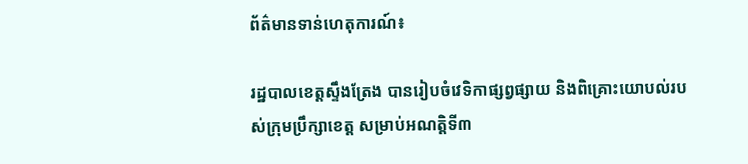ព័ត៌មានទាន់ហេតុការណ៍៖

រដ្ឋបាលខេត្តស្ទឹងត្រែង បានរៀបចំវេទិកាផ្សព្វផ្សាយ និងពិគ្រោះយោបល់របស់ក្រុមប្រឹក្សាខេត្ត សម្រាប់អណត្តិទី៣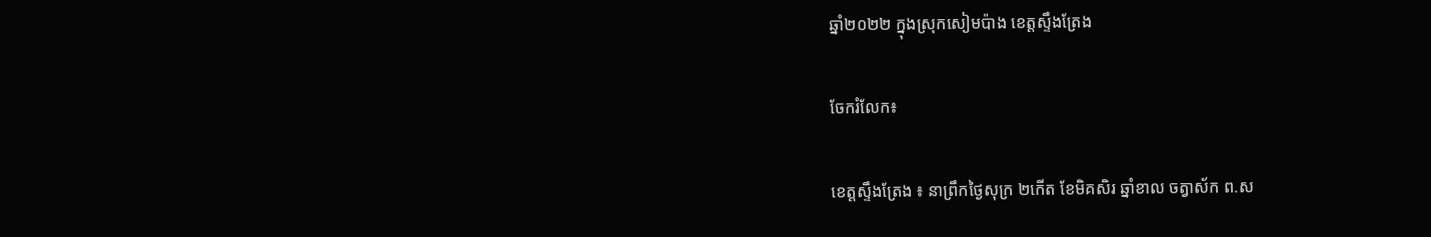ឆ្នាំ២០២២ ក្នុងស្រុកសៀមប៉ាង ខេត្តស្ទឹងត្រែង

ចែករំលែក៖

ខេត្តស្ទឹងត្រែង ៖ នាព្រឹកថ្ងៃសុក្រ ២កើត ខែមិគសិរ ឆ្នាំខាល ចត្វាស័ក ព.ស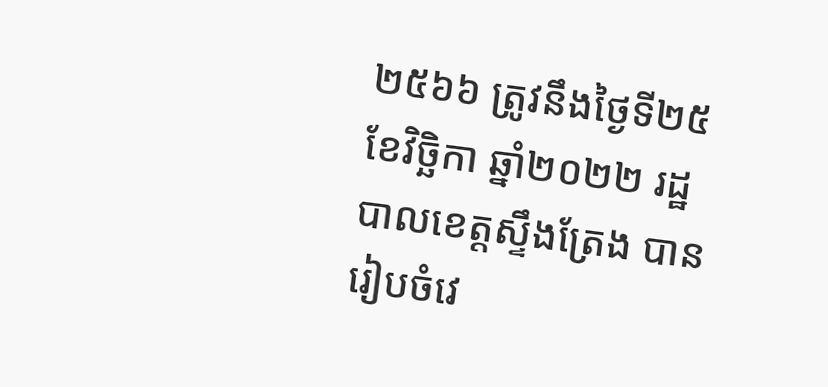២៥៦៦ ត្រូវនឹងថៃ្ងទី២៥ ខែវិច្ឆិកា ឆ្នាំ២០២២ រដ្ឋបាលខេត្តស្ទឹងត្រែង បានរៀបចំវេ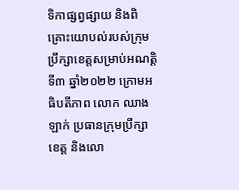ទិកាផ្សព្វផ្សាយ និងពិគ្រោះយោបល់របស់ក្រុមប្រឹក្សាខេត្តសម្រាប់អណត្តិទី៣ ឆ្នាំ២០២២ ក្រោមអធិបតីភាព លោក ឈាង ឡាក់ ប្រធានក្រុមប្រឹក្សាខេត្ត និងលោ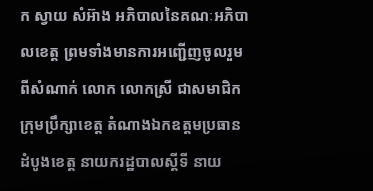ក ស្វាយ សំអ៊ាង អភិបាលនៃគណៈអភិបាលខេត្ត ព្រមទាំងមានការអញ្ជើញចូលរួមពីសំណាក់ លោក លោកស្រី ជាសមាជិកក្រុមប្រឹក្សាខេត្ត តំណាងឯកឧត្តមប្រធានដំបូងខេត្ត នាយករដ្ឋបាលស្តីទី នាយ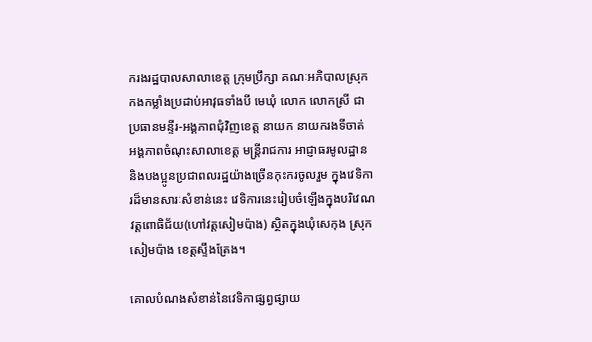ករងរដ្ឋបាលសាលាខេត្ត ក្រុមប្រឹក្សា គណៈអភិបាលស្រុក កងកម្លាំងប្រដាប់អាវុធទាំងបី មេឃុំ លោក លោកស្រី ជាប្រធានមន្ទីរ-អង្គភាពជុំវិញខេត្ត នាយក នាយករងទីចាត់ អង្គភាពចំណុះសាលាខេត្ត មន្រ្តីរាជការ អាជ្ញាធរមូលដ្ឋាន និងបងប្អូនប្រជាពលរដ្ឋយ៉ាងច្រើនកុះករចូលរួម ក្នុងវេទិការដ៏មានសារៈសំខាន់នេះ វេទិការនេះរៀបចំឡើងក្នុងបរិវេណវត្តពោធិជ័យ(ហៅវត្តសៀមប៉ាង) ស្ថិតក្នុងឃុំសេកុង ស្រុកសៀមប៉ាង ខេត្តស្ទឹងត្រែង។

គោលបំណងសំខាន់នៃវេទិកាផ្សព្វផ្សាយ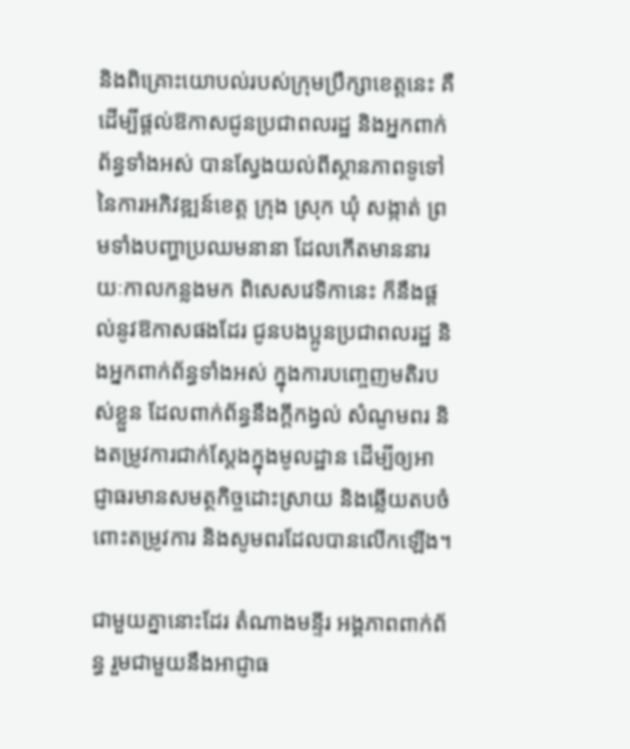និងពិគ្រោះយោបល់របស់ក្រុមប្រឹក្សាខេត្តនេះ គឺដើម្បីផ្តល់ឱកាសជូនប្រជាពលរដ្ឋ និងអ្នកពាក់ព័ន្ធទាំងអស់ បានស្វែងយល់ពីស្ថានភាពទូទៅនៃការអភិវឌ្ឍន៍ខេត្ត ក្រុង ស្រុក ឃុំ សង្កាត់ ព្រមទាំងបញ្ហាប្រឈមនានា ដែលកើតមាននារយៈកាលកន្លងមក ពិសេសវេទិកានេះ ក៏នឹងផ្តល់នូវឱកាសផងដែរ ជូនបងប្អូនប្រជាពលរដ្ឋ និងអ្នកពាក់ព័ន្ធទាំងអស់ ក្នុងការបញ្ចេញមតិរបស់ខ្លួន ដែលពាក់ព័ន្ធនឹងក្តីកង្វល់ សំណូមពរ និងតម្រូវការជាក់ស្តែងក្នុងមូលដ្ឋាន ដើម្បីឲ្យអាជ្ញាធរមានសមត្ថកិច្ចដោះស្រាយ និងឆ្លើយតបចំពោះតម្រូវការ និងសូមពរដែលបានលើកឡើង។

ជាមួយគ្នានោះដែរ តំណាងមន្ទីរ អង្គភាពពាក់ព័ន្ធ រួមជាមួយនឹងអាជ្ញាធ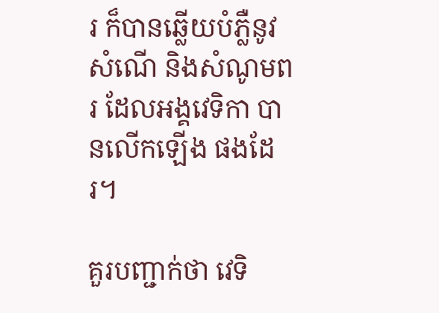រ ក៏បានឆ្លើយបំភ្លឺនូវសំណើ និងសំណូមពរ ដែលអង្គវេទិកា បានលើកឡើង ផងដែរ។

គួរបញ្ជាក់ថា វេទិ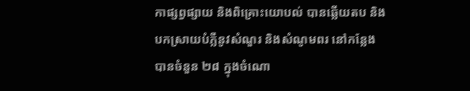កាផ្សព្វផ្សាយ និងពិគ្រោះយោបល់ បានឆ្លើយតប និងបកស្រាយបំភ្លឺនូវសំណួរ និងសំណូមពរ នៅកន្លែង បានចំនួន ២៨ ក្នុងចំណោ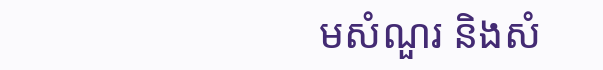មសំណួរ និងសំ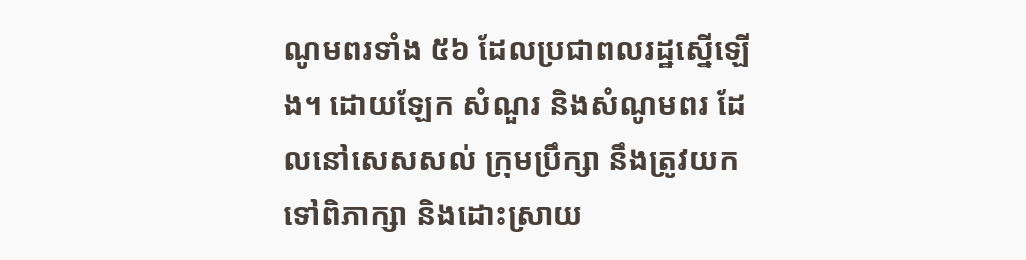ណូមពរទាំង ៥៦ ដែលប្រជាពលរដ្ឋស្នើឡើង។ ដោយឡែក សំណួរ និងសំណូមពរ ដែលនៅសេសសល់ ក្រុមប្រឹក្សា នឹងត្រូវយកទៅពិភាក្សា និងដោះស្រាយ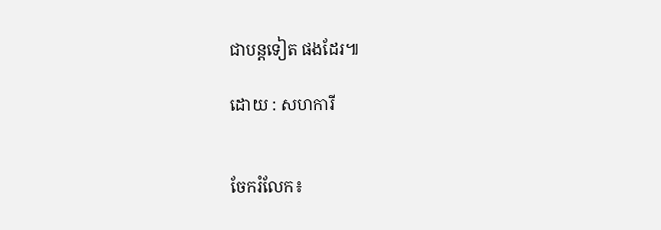ជាបន្តទៀត ផងដែរ៕

ដោយ : សហការី


ចែករំលែក៖